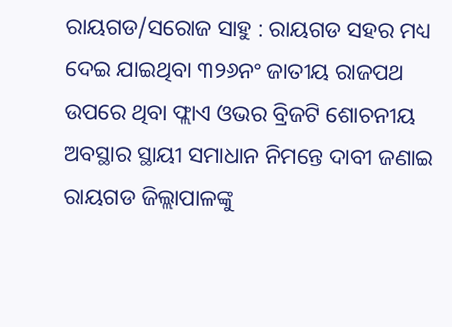ରାୟଗଡ/ସରୋଜ ସାହୁ : ରାୟଗଡ ସହର ମଧ୍ୟ ଦେଇ ଯାଇଥିବା ୩୨୬ନଂ ଜାତୀୟ ରାଜପଥ ଉପରେ ଥିବା ଫ୍ଲାଏ ଓଭର ବ୍ରିଜଟି ଶୋଚନୀୟ ଅବସ୍ଥାର ସ୍ଥାୟୀ ସମାଧାନ ନିମନ୍ତେ ଦାବୀ ଜଣାଇ ରାୟଗଡ ଜିଲ୍ଲାପାଳଙ୍କୁ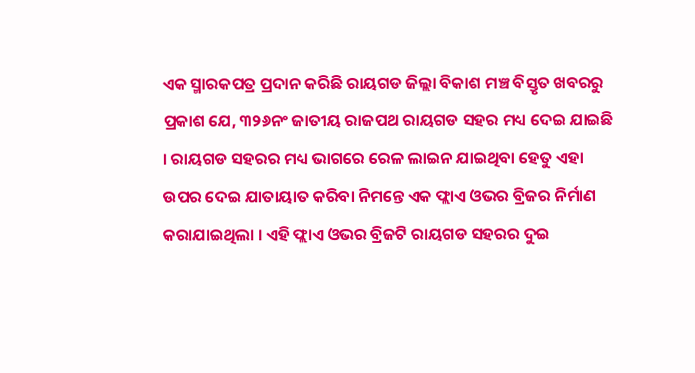ଏକ ସ୍ମାରକପତ୍ର ପ୍ରଦାନ କରିଛି ରାୟଗଡ ଜିଲ୍ଲା ବିକାଶ ମଞ୍ଚ ବିସ୍ତୃତ ଖବରରୁ ପ୍ରକାଶ ଯେ, ୩୨୬ନଂ ଜାତୀୟ ରାଜପଥ ରାୟଗଡ ସହର ମଧ୍ୟ ଦେଇ ଯାଇଛି । ରାୟଗଡ ସହରର ମଧ୍ୟ ଭାଗରେ ରେଳ ଲାଇନ ଯାଇଥିବା ହେତୁ ଏହା ଉପର ଦେଇ ଯାତାୟାତ କରିବା ନିମନ୍ତେ ଏକ ଫ୍ଲାଏ ଓଭର ବ୍ରିଜର ନିର୍ମାଣ କରାଯାଇଥିଲା । ଏହି ଫ୍ଲାଏ ଓଭର ବ୍ରିଜଟି ରାୟଗଡ ସହରର ଦୁଇ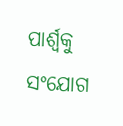ପାର୍ଶ୍ୱକୁ ସଂଯୋଗ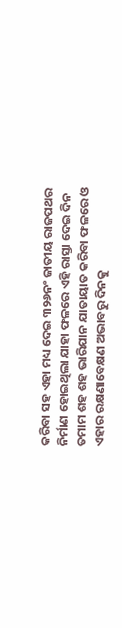କରିବା ସହ ଏହା ମଧ୍ୟ ଦେଇ ୩୨୬ନଂ ଜାତୀୟ ରାଜପଥର ନିର୍ମାଣ ହୋଇଥିଲା ଯାହା ଫଳରେ ଏହି ରାସ୍ତା ଦେଇ ଦିନ ତମାମ ଶହ ଶହ ଭାରିଯାନ ଯାତାୟାତ କରିବା ଫଳରେ ଓ ଏହାର ରକ୍ଷଣାବେକ୍ଷଣ ଅଭାବରୁ ଦିନକୁ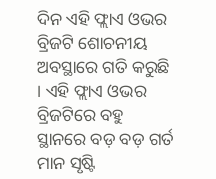ଦିନ ଏହି ଫ୍ଲାଏ ଓଭର ବ୍ରିଜଟି ଶୋଚନୀୟ ଅବସ୍ଥାରେ ଗତି କରୁଛି । ଏହି ଫ୍ଲାଏ ଓଭର ବ୍ରିଜଟିରେ ବହୁ ସ୍ଥାନରେ ବଡ଼ ବଡ଼ ଗର୍ତ ମାନ ସୃଷ୍ଟି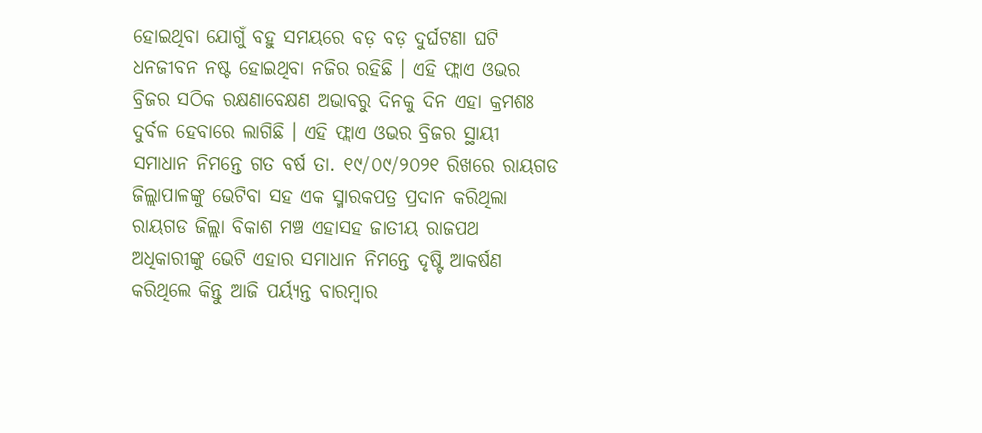ହୋଇଥିବା ଯୋଗୁଁ ବହୁ ସମୟରେ ବଡ଼ ବଡ଼ ଦୁର୍ଘଟଣା ଘଟି ଧନଜୀବନ ନଷ୍ଟ ହୋଇଥିବା ନଜିର ରହିଛି । ଏହି ଫ୍ଲାଏ ଓଭର ବ୍ରିଜର ସଠିକ ରକ୍ଷଣାବେକ୍ଷଣ ଅଭାବରୁ ଦିନକୁ ଦିନ ଏହା କ୍ରମଶଃ ଦୁର୍ବଳ ହେବାରେ ଲାଗିଛି । ଏହି ଫ୍ଲାଏ ଓଭର ବ୍ରିଜର ସ୍ଥାୟୀ ସମାଧାନ ନିମନ୍ତେ ଗତ ବର୍ଷ ତା. ୧୯/୦୯/୨୦୨୧ ରିଖରେ ରାୟଗଡ ଜିଲ୍ଲାପାଳଙ୍କୁ ଭେଟିବା ସହ ଏକ ସ୍ମାରକପତ୍ର ପ୍ରଦାନ କରିଥିଲା ରାୟଗଡ ଜିଲ୍ଲା ବିକାଶ ମଞ୍ଚ ଏହାସହ ଜାତୀୟ ରାଜପଥ ଅଧିକାରୀଙ୍କୁ ଭେଟି ଏହାର ସମାଧାନ ନିମନ୍ତେ ଦୃଷ୍ଟି ଆକର୍ଷଣ କରିଥିଲେ କିନ୍ତୁ ଆଜି ପର୍ୟ୍ଯନ୍ତ ବାରମ୍ବାର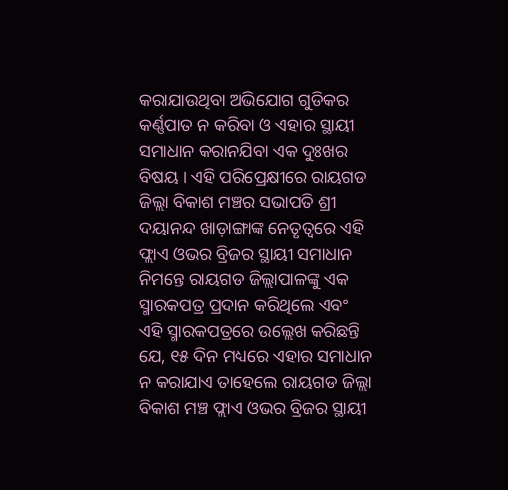କରାଯାଉଥିବା ଅଭିଯୋଗ ଗୁଡିକର କର୍ଣ୍ଣପାତ ନ କରିବା ଓ ଏହାର ସ୍ଥାୟୀ ସମାଧାନ କରାନଯିବା ଏକ ଦୁଃଖର ବିଷୟ । ଏହି ପରିପ୍ରେକ୍ଷୀରେ ରାୟଗଡ ଜିଲ୍ଲା ବିକାଶ ମଞ୍ଚର ସଭାପତି ଶ୍ରୀ ଦୟାନନ୍ଦ ଖାଡ଼ାଙ୍ଗାଙ୍କ ନେତୃତ୍ୱରେ ଏହି ଫ୍ଲାଏ ଓଭର ବ୍ରିଜର ସ୍ଥାୟୀ ସମାଧାନ ନିମନ୍ତେ ରାୟଗଡ ଜିଲ୍ଲାପାଳଙ୍କୁ ଏକ ସ୍ମାରକପତ୍ର ପ୍ରଦାନ କରିଥିଲେ ଏବଂ ଏହି ସ୍ମାରକପତ୍ରରେ ଉଲ୍ଲେଖ କରିଛନ୍ତି ଯେ, ୧୫ ଦିନ ମଧ୍ୟରେ ଏହାର ସମାଧାନ ନ କରାଯାଏ ତାହେଲେ ରାୟଗଡ ଜିଲ୍ଲା ବିକାଶ ମଞ୍ଚ ଫ୍ଲାଏ ଓଭର ବ୍ରିଜର ସ୍ଥାୟୀ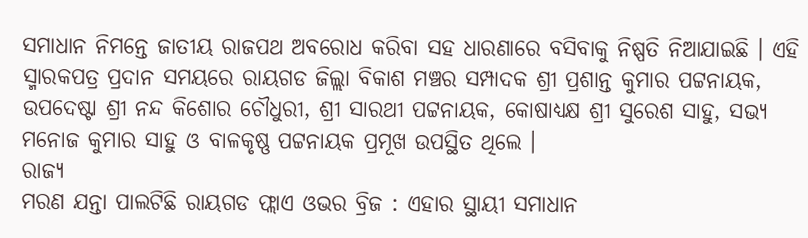ସମାଧାନ ନିମନ୍ତେ ଜାତୀୟ ରାଜପଥ ଅବରୋଧ କରିବା ସହ ଧାରଣାରେ ବସିବାକୁ ନିଷ୍ପତି ନିଆଯାଇଛି । ଏହି ସ୍ମାରକପତ୍ର ପ୍ରଦାନ ସମୟରେ ରାୟଗଡ ଜିଲ୍ଲା ବିକାଶ ମଞ୍ଚର ସମ୍ପାଦକ ଶ୍ରୀ ପ୍ରଶାନ୍ତ କୁମାର ପଟ୍ଟନାୟକ, ଉପଦେଷ୍ଟା ଶ୍ରୀ ନନ୍ଦ କିଶୋର ଚୌଧୁରୀ, ଶ୍ରୀ ସାରଥୀ ପଟ୍ଟନାୟକ, କୋଷାଧ୍ୟକ୍ଷ ଶ୍ରୀ ସୁରେଶ ସାହୁ, ସଭ୍ୟ ମନୋଜ କୁମାର ସାହୁ ଓ ବାଳକୃଷ୍ଣ ପଟ୍ଟନାୟକ ପ୍ରମୂଖ ଉପସ୍ଥିତ ଥିଲେ ।
ରାଜ୍ୟ
ମରଣ ଯନ୍ତା ପାଲଟିଛି ରାୟଗଡ ଫ୍ଲାଏ ଓଭର ବ୍ରିଜ : ଏହାର ସ୍ଥାୟୀ ସମାଧାନ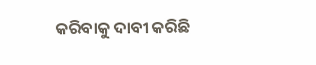କରିବାକୁ ଦାବୀ କରିଛି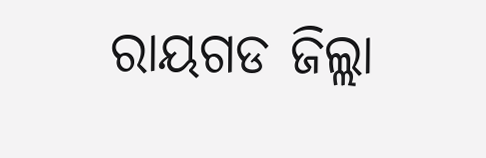ରାୟଗଡ ଜିଲ୍ଲା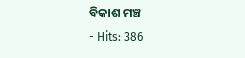ବିକାଶ ମଞ୍ଚ
- Hits: 386